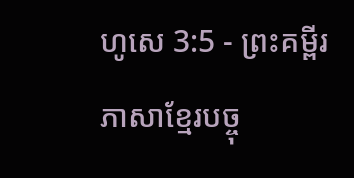ហូសេ 3:5 - ព្រះគម្ពីរភាសាខ្មែរបច្ចុ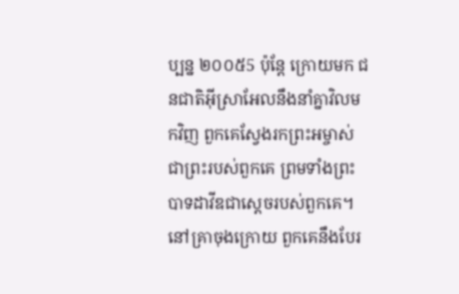ប្បន្ន ២០០៥5 ប៉ុន្តែ ក្រោយមក ជនជាតិអ៊ីស្រាអែលនឹងនាំគ្នាវិលមកវិញ ពួកគេស្វែងរកព្រះអម្ចាស់ជាព្រះរបស់ពួកគេ ព្រមទាំងព្រះបាទដាវីឌជាស្ដេចរបស់ពួកគេ។ នៅគ្រាចុងក្រោយ ពួកគេនឹងបែរ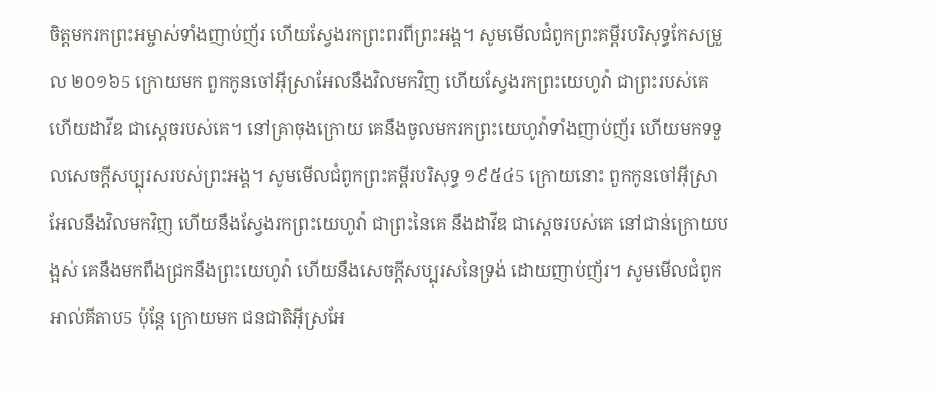ចិត្តមករកព្រះអម្ចាស់ទាំងញាប់ញ័រ ហើយស្វែងរកព្រះពរពីព្រះអង្គ។ សូមមើលជំពូកព្រះគម្ពីរបរិសុទ្ធកែសម្រួល ២០១៦5 ក្រោយមក ពួកកូនចៅអ៊ីស្រាអែលនឹងវិលមកវិញ ហើយស្វែងរកព្រះយេហូវ៉ា ជាព្រះរបស់គេ ហើយដាវីឌ ជាស្តេចរបស់គេ។ នៅគ្រាចុងក្រោយ គេនឹងចូលមករកព្រះយេហូវ៉ាទាំងញាប់ញ័រ ហើយមកទទួលសេចក្ដីសប្បុរសរបស់ព្រះអង្គ។ សូមមើលជំពូកព្រះគម្ពីរបរិសុទ្ធ ១៩៥៤5 ក្រោយនោះ ពួកកូនចៅអ៊ីស្រាអែលនឹងវិលមកវិញ ហើយនឹងស្វែងរកព្រះយេហូវ៉ា ជាព្រះនៃគេ នឹងដាវីឌ ជាស្តេចរបស់គេ នៅជាន់ក្រោយបង្អស់ គេនឹងមកពឹងជ្រកនឹងព្រះយេហូវ៉ា ហើយនឹងសេចក្ដីសប្បុរសនៃទ្រង់ ដោយញាប់ញ័រ។ សូមមើលជំពូកអាល់គីតាប5 ប៉ុន្តែ ក្រោយមក ជនជាតិអ៊ីស្រអែ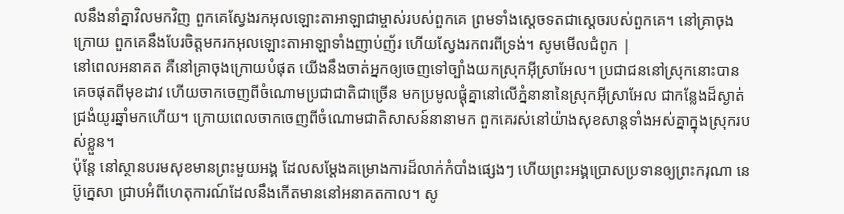លនឹងនាំគ្នាវិលមកវិញ ពួកគេស្វែងរកអុលឡោះតាអាឡាជាម្ចាស់របស់ពួកគេ ព្រមទាំងស្តេចទតជាស្ដេចរបស់ពួកគេ។ នៅគ្រាចុងក្រោយ ពួកគេនឹងបែរចិត្តមករកអុលឡោះតាអាឡាទាំងញាប់ញ័រ ហើយស្វែងរកពរពីទ្រង់។ សូមមើលជំពូក |
នៅពេលអនាគត គឺនៅគ្រាចុងក្រោយបំផុត យើងនឹងចាត់អ្នកឲ្យចេញទៅច្បាំងយកស្រុកអ៊ីស្រាអែល។ ប្រជាជននៅស្រុកនោះបានគេចផុតពីមុខដាវ ហើយចាកចេញពីចំណោមប្រជាជាតិជាច្រើន មកប្រមូលផ្ដុំគ្នានៅលើភ្នំនានានៃស្រុកអ៊ីស្រាអែល ជាកន្លែងដ៏ស្ងាត់ជ្រងំយូរឆ្នាំមកហើយ។ ក្រោយពេលចាកចេញពីចំណោមជាតិសាសន៍នានាមក ពួកគេរស់នៅយ៉ាងសុខសាន្តទាំងអស់គ្នាក្នុងស្រុករបស់ខ្លួន។
ប៉ុន្តែ នៅស្ថានបរមសុខមានព្រះមួយអង្គ ដែលសម្តែងគម្រោងការដ៏លាក់កំបាំងផ្សេងៗ ហើយព្រះអង្គប្រោសប្រទានឲ្យព្រះករុណា នេប៊ូក្នេសា ជ្រាបអំពីហេតុការណ៍ដែលនឹងកើតមាននៅអនាគតកាល។ សូ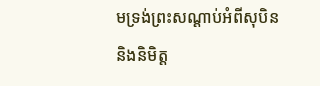មទ្រង់ព្រះសណ្ដាប់អំពីសុបិន និងនិមិត្ត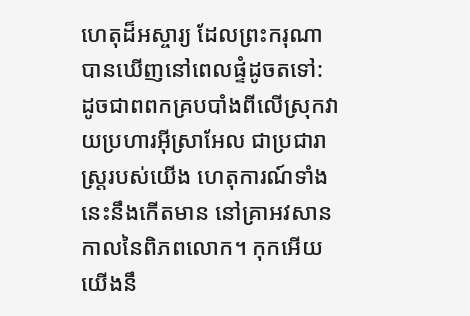ហេតុដ៏អស្ចារ្យ ដែលព្រះករុណាបានឃើញនៅពេលផ្ទំដូចតទៅ:
ដូចជាពពកគ្របបាំងពីលើស្រុកវាយប្រហារអ៊ីស្រាអែល ជាប្រជារាស្ត្ររបស់យើង ហេតុការណ៍ទាំងនេះនឹងកើតមាន នៅគ្រាអវសានកាលនៃពិភពលោក។ កុកអើយ យើងនឹ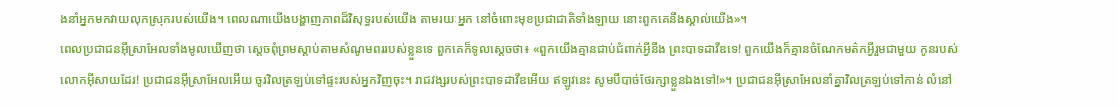ងនាំអ្នកមកវាយលុកស្រុករបស់យើង។ ពេលណាយើងបង្ហាញភាពដ៏វិសុទ្ធរបស់យើង តាមរយៈអ្នក នៅចំពោះមុខប្រជាជាតិទាំងឡាយ នោះពួកគេនឹងស្គាល់យើង»។
ពេលប្រជាជនអ៊ីស្រាអែលទាំងមូលឃើញថា ស្ដេចពុំព្រមស្ដាប់តាមសំណូមពររបស់ខ្លួនទេ ពួកគេក៏ទូលស្ដេចថា៖ «ពួកយើងគ្មានជាប់ជំពាក់អ្វីនឹង ព្រះបាទដាវីឌទេ! ពួកយើងក៏គ្មានចំណែកមត៌កអ្វីរួមជាមួយ កូនរបស់លោកអ៊ីសាយដែរ! ប្រជាជនអ៊ីស្រាអែលអើយ ចូរវិលត្រឡប់ទៅផ្ទះរបស់អ្នកវិញចុះ។ រាជវង្សរបស់ព្រះបាទដាវីឌអើយ ឥឡូវនេះ សូមបីបាច់ថែរក្សាខ្លួនឯងទៅ!»។ ប្រជាជនអ៊ីស្រាអែលនាំគ្នាវិលត្រឡប់ទៅកាន់ លំនៅ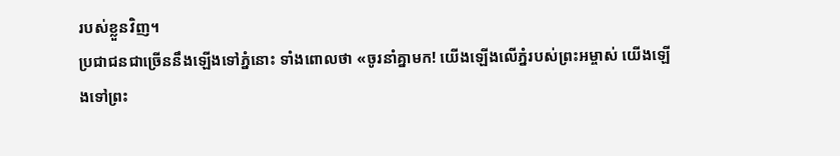របស់ខ្លួនវិញ។
ប្រជាជនជាច្រើននឹងឡើងទៅភ្នំនោះ ទាំងពោលថា «ចូរនាំគ្នាមក! យើងឡើងលើភ្នំរបស់ព្រះអម្ចាស់ យើងឡើងទៅព្រះ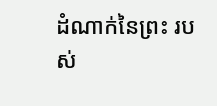ដំណាក់នៃព្រះ របស់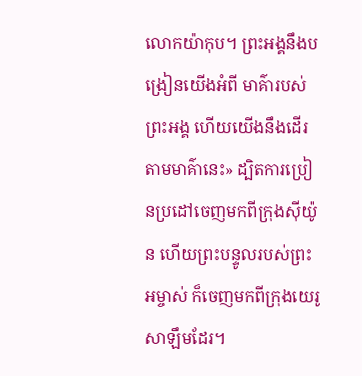លោកយ៉ាកុប។ ព្រះអង្គនឹងបង្រៀនយើងអំពី មាគ៌ារបស់ព្រះអង្គ ហើយយើងនឹងដើរតាមមាគ៌ានេះ» ដ្បិតការប្រៀនប្រដៅចេញមកពីក្រុងស៊ីយ៉ូន ហើយព្រះបន្ទូលរបស់ព្រះអម្ចាស់ ក៏ចេញមកពីក្រុងយេរូសាឡឹមដែរ។